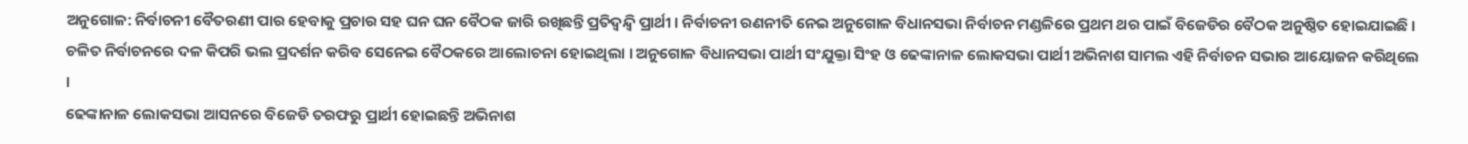ଅନୁଗୋଳ: ନିର୍ବାଚନୀ ବୈତରଣୀ ପାର ହେବାକୁ ପ୍ରଚାର ସହ ଘନ ଘନ ବୈଠକ ଜାରି ରଖିଛନ୍ତି ପ୍ରତିଦ୍ବନ୍ଦ୍ବି ପ୍ରାର୍ଥୀ । ନିର୍ବାଚନୀ ରଣନୀତି ନେଇ ଅନୁଗୋଳ ବିଧାନସଭା ନିର୍ବାଚନ ମଣ୍ଡଳିରେ ପ୍ରଥମ ଥର ପାଇଁ ବିଜେଡିର ବୈଠକ ଅନୁଷ୍ଠିତ ହୋଇଯାଇଛି । ଚଳିତ ନିର୍ବାଚନରେ ଦଳ କିପରି ଭଲ ପ୍ରଦର୍ଶନ କରିବ ସେନେଇ ବୈଠକରେ ଆଲୋଚନା ହୋଇଥିଲା । ଅନୁଗୋଳ ବିଧାନସଭା ପାର୍ଥୀ ସଂଯୁକ୍ତା ସିଂହ ଓ ଢେଙ୍କାନାଳ ଲୋକସଭା ପାର୍ଥୀ ଅଭିନାଶ ସାମଲ ଏହି ନିର୍ବାଚନ ସଭାର ଆୟୋଜନ କରିଥିଲେ ।
ଢେଙ୍କାନାଳ ଲୋକସଭା ଆସନରେ ବିଜେଡି ତରଫରୁ ପ୍ରାର୍ଥୀ ହୋଇଛନ୍ତି ଅଭିନାଶ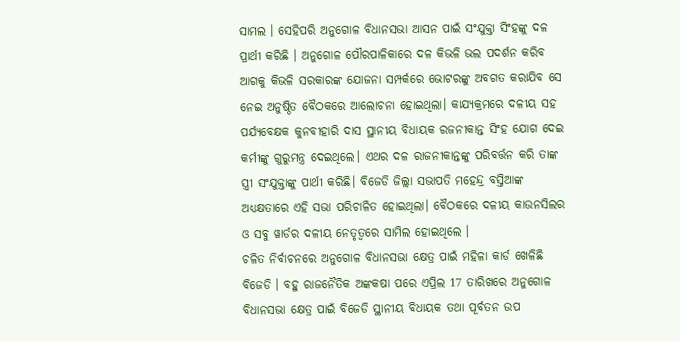ସାମଲ । ସେହିପରି ଅନୁଗୋଳ ବିଧାନସଭା ଆସନ ପାଇଁ ସଂଯୁକ୍ତା ସିଂହଙ୍କୁ ଦଳ ପ୍ରାର୍ଥୀ କରିଛି । ଅନୁଗୋଳ ପୌରପାଳିକାରେ ଦଳ କିଭଳି ଭଲ ପଦର୍ଶନ କରିବ ଆଗକୁ କିଭଳି ସରକାରଙ୍କ ଯୋଜନା ସମ୍ପର୍କରେ ଭୋଟରଙ୍କୁ ଅବଗତ କରାଯିବ ସେ ନେଇ ଅନୁଷ୍ଠିତ ବୈଠକରେ ଆଲୋଚନା ହୋଇଥିଲା। କାଯ୍ୟକ୍ରମରେ ଦଳୀୟ ସହ ପର୍ଯ୍ୟବେକ୍ଷକ କୁନବୀହାରି ଦାସ ସ୍ଥାନୀୟ ବିଧାୟକ ରଜନୀକାନ୍ତ ସିଂହ ଯୋଗ ଦେଇ କର୍ମୀଙ୍କୁ ଗୁରୁମନ୍ତ୍ର ଦେଇଥିଲେ। ଏଥର ଦଳ ରାଜନୀକାନ୍ତଙ୍କୁ ପରିବର୍ତ୍ତନ କରି ତାଙ୍କ ସ୍ତ୍ରୀ ସଂଯୁକ୍ତାଙ୍କୁ ପାର୍ଥୀ କରିଛି। ବିଜେଡି ଜିଲ୍ଲା ସଭାପତି ମହେନ୍ଦ୍ର ବସ୍ତିଆଙ୍କ ଅଧ୍ୟକ୍ଷତାରେ ଏହି ସଭା ପରିଚାଳିତ ହୋଇଥିଲା। ବୈଠକରେ ଦଳୀୟ କାଉନସିଲର ଓ ସବୁ ୱାର୍ଡର ଦଳୀୟ ନେତୃତ୍ୱରେ ସାମିଲ ହୋଇଥିଲେ ।
ଚଳିତ ନିର୍ବାଚନରେ ଅନୁଗୋଳ ବିଧାନସଭା କ୍ଷେତ୍ର ପାଇଁ ମହିଳା କାର୍ଡ ଖେଳିଛି ବିଜେଡି । ବହୁ ରାଜନୈତିକ ଅଙ୍କକଷା ପରେ ଏପ୍ରିଲ 17 ତାରିଖରେ ଅନୁଗୋଳ ବିଧାନସଭା କ୍ଷେତ୍ର ପାଇଁ ବିଜେଡି ସ୍ଥାନୀୟ ବିଧାୟକ ତଥା ପୂର୍ବତନ ଉପ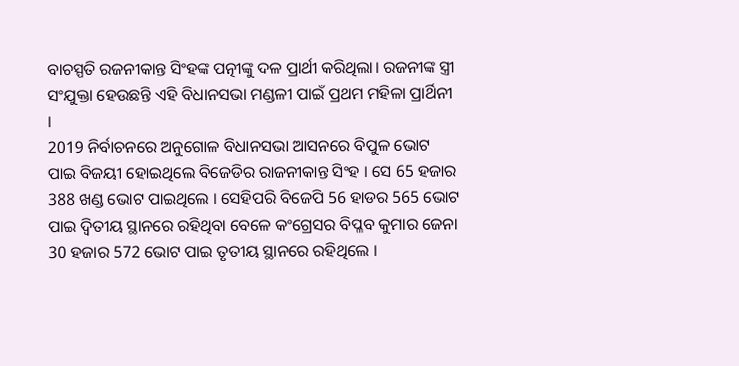ବାଚସ୍ପତି ରଜନୀକାନ୍ତ ସିଂହଙ୍କ ପତ୍ନୀଙ୍କୁ ଦଳ ପ୍ରାର୍ଥୀ କରିଥିଲା। ରଜନୀଙ୍କ ସ୍ତ୍ରୀ ସଂଯୁକ୍ତା ହେଉଛନ୍ତି ଏହି ବିଧାନସଭା ମଣ୍ଡଳୀ ପାଇଁ ପ୍ରଥମ ମହିଳା ପ୍ରାର୍ଥିନୀ ।
2019 ନିର୍ବାଚନରେ ଅନୁଗୋଳ ବିଧାନସଭା ଆସନରେ ବିପୁଳ ଭୋଟ ପାଇ ବିଜୟୀ ହୋଇଥିଲେ ବିଜେଡିର ରାଜନୀକାନ୍ତ ସିଂହ । ସେ 65 ହଜାର 388 ଖଣ୍ଡ ଭୋଟ ପାଇଥିଲେ । ସେହିପରି ବିଜେପି 56 ହାଡର 565 ଭୋଟ ପାଇ ଦ୍ବିତୀୟ ସ୍ଥାନରେ ରହିଥିବା ବେଳେ କଂଗ୍ରେସର ବିପ୍ଳବ କୁମାର ଜେନା 30 ହଜାର 572 ଭୋଟ ପାଇ ତୃତୀୟ ସ୍ଥାନରେ ରହିଥିଲେ ।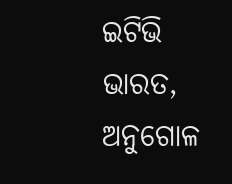ଇଟିଭି ଭାରତ, ଅନୁଗୋଳ